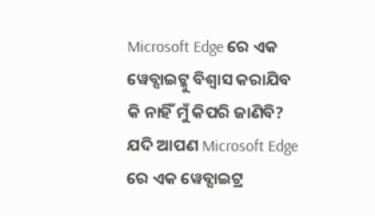Microsoft Edge ରେ ଏକ ୱେବ୍ସାଇଟ୍କୁ ବିଶ୍ୱାସ କରାଯିବ କି ନାହିଁ ମୁଁ କିପରି ଜାଣିବି?
ଯଦି ଆପଣ Microsoft Edge ରେ ଏକ ୱେବ୍ସାଇଟ୍ର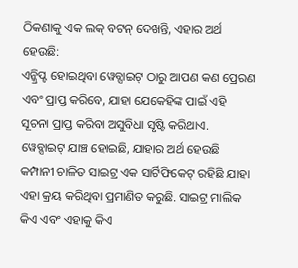ଠିକଣାକୁ ଏକ ଲକ୍ ବଟନ୍ ଦେଖନ୍ତି, ଏହାର ଅର୍ଥ ହେଉଛି:
ଏନ୍କ୍ରିପ୍ଟ ହୋଇଥିବା ୱେବ୍ସାଇଟ୍ ଠାରୁ ଆପଣ କଣ ପ୍ରେରଣ ଏବଂ ପ୍ରାପ୍ତ କରିବେ, ଯାହା ଯେକେହିଙ୍କ ପାଇଁ ଏହି ସୂଚନା ପ୍ରାପ୍ତ କରିବା ଅସୁବିଧା ସୃଷ୍ଟି କରିଥାଏ.
ୱେବ୍ସାଇଟ୍ ଯାଞ୍ଚ ହୋଇଛି, ଯାହାର ଅର୍ଥ ହେଉଛି କମ୍ପାନୀ ଚାଳିତ ସାଇଟ୍ର ଏକ ସାର୍ଟିଫିକେଟ୍ ରହିଛି ଯାହା ଏହା କ୍ରୟ କରିଥିବା ପ୍ରମାଣିତ କରୁଛି. ସାଇଟ୍ର ମାଲିକ କିଏ ଏବଂ ଏହାକୁ କିଏ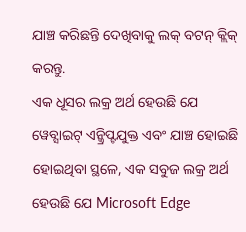ଯାଞ୍ଚ କରିଛନ୍ତି ଦେଖିବାକୁ ଲକ୍ ବଟନ୍ କ୍ଲିକ୍ କରନ୍ତୁ.
ଏକ ଧୂସର ଲକ୍ର ଅର୍ଥ ହେଉଛି ଯେ ୱେବ୍ସାଇଟ୍ ଏନ୍କ୍ରିପ୍ଟଯୁକ୍ତ ଏବଂ ଯାଞ୍ଚ ହୋଇଛି ହୋଇଥିବା ସ୍ଥଳେ, ଏକ ସବୁଜ ଲକ୍ର ଅର୍ଥ ହେଉଛି ଯେ Microsoft Edge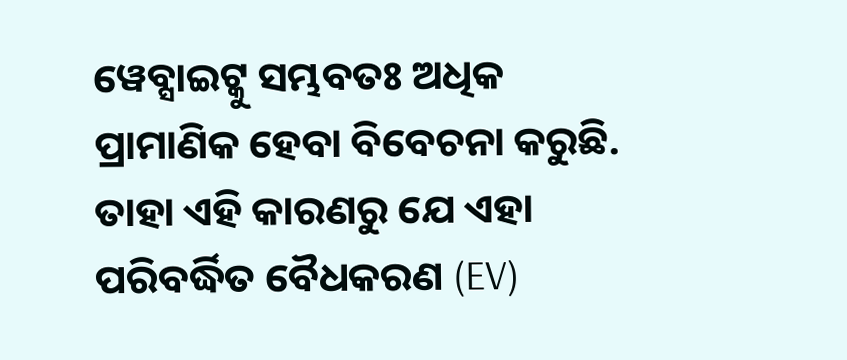ୱେବ୍ସାଇଟ୍କୁ ସମ୍ଭବତଃ ଅଧିକ ପ୍ରାମାଣିକ ହେବା ବିବେଚନା କରୁଛି. ତାହା ଏହି କାରଣରୁ ଯେ ଏହା ପରିବର୍ଦ୍ଧିତ ବୈଧକରଣ (EV)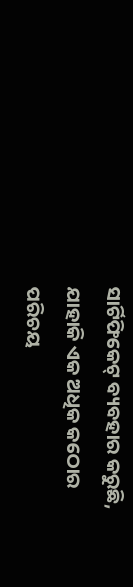ସାର୍ଟିଫିକେଟ୍ ବ୍ୟବହାର କରୁଛି, ଯାହାକି ଏକ ଅଧିକ କଠୋର ପରିଚୟ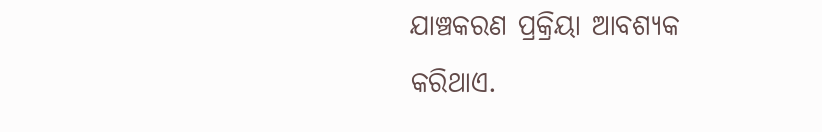ଯାଞ୍ଚକରଣ ପ୍ରକ୍ରିୟା ଆବଶ୍ୟକ କରିଥାଏ.